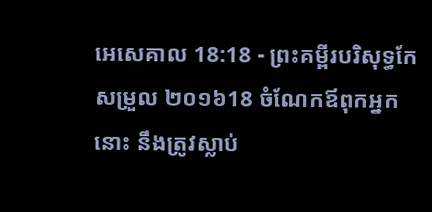អេសេគាល 18:18 - ព្រះគម្ពីរបរិសុទ្ធកែសម្រួល ២០១៦18 ចំណែកឪពុកអ្នកនោះ នឹងត្រូវស្លាប់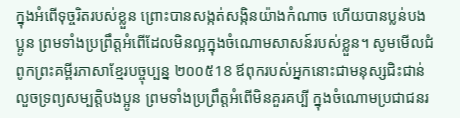ក្នុងអំពើទុច្ចរិតរបស់ខ្លួន ព្រោះបានសង្កត់សង្កិនយ៉ាងកំណាច ហើយបានប្លន់បងប្អូន ព្រមទាំងប្រព្រឹត្តអំពើដែលមិនល្អក្នុងចំណោមសាសន៍របស់ខ្លួន។ សូមមើលជំពូកព្រះគម្ពីរភាសាខ្មែរបច្ចុប្បន្ន ២០០៥18 ឪពុករបស់អ្នកនោះជាមនុស្សជិះជាន់ លួចទ្រព្យសម្បត្តិបងប្អូន ព្រមទាំងប្រព្រឹត្តអំពើមិនគួរគប្បី ក្នុងចំណោមប្រជាជនរ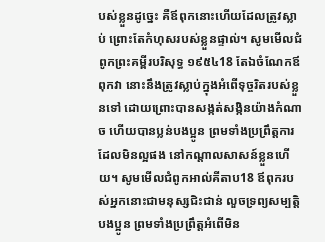បស់ខ្លួនដូច្នេះ គឺឪពុកនោះហើយដែលត្រូវស្លាប់ ព្រោះតែកំហុសរបស់ខ្លួនផ្ទាល់។ សូមមើលជំពូកព្រះគម្ពីរបរិសុទ្ធ ១៩៥៤18 តែឯចំណែកឪពុកវា នោះនឹងត្រូវស្លាប់ក្នុងអំពើទុច្ចរិតរបស់ខ្លួនទៅ ដោយព្រោះបានសង្កត់សង្កិនយ៉ាងកំណាច ហើយបានប្លន់បងប្អូន ព្រមទាំងប្រព្រឹត្តការដែលមិនល្អផង នៅកណ្តាលសាសន៍ខ្លួនហើយ។ សូមមើលជំពូកអាល់គីតាប18 ឪពុករបស់អ្នកនោះជាមនុស្សជិះជាន់ លួចទ្រព្យសម្បត្តិបងប្អូន ព្រមទាំងប្រព្រឹត្តអំពើមិន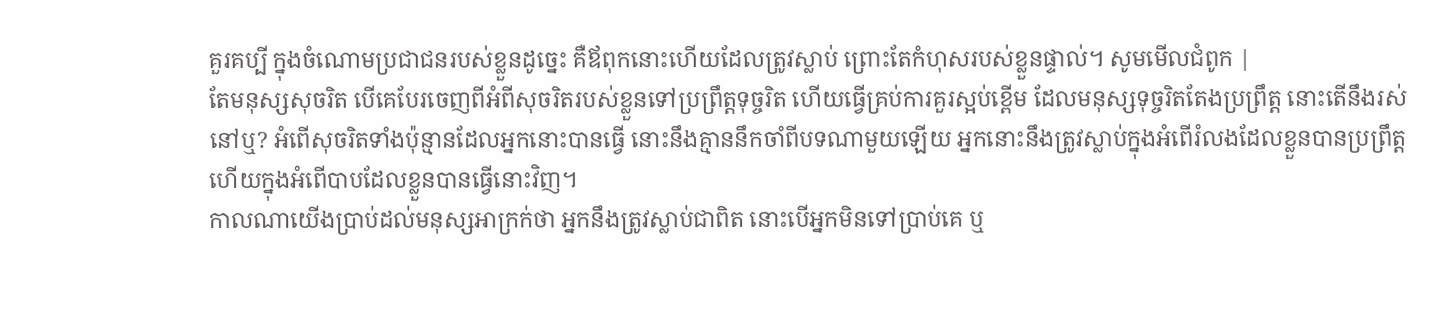គួរគប្បី ក្នុងចំណោមប្រជាជនរបស់ខ្លួនដូច្នេះ គឺឪពុកនោះហើយដែលត្រូវស្លាប់ ព្រោះតែកំហុសរបស់ខ្លួនផ្ទាល់។ សូមមើលជំពូក |
តែមនុស្សសុចរិត បើគេបែរចេញពីអំពីសុចរិតរបស់ខ្លួនទៅប្រព្រឹត្តទុច្ចរិត ហើយធ្វើគ្រប់ការគួរស្អប់ខ្ពើម ដែលមនុស្សទុច្ចរិតតែងប្រព្រឹត្ត នោះតើនឹងរស់នៅឬ? អំពើសុចរិតទាំងប៉ុន្មានដែលអ្នកនោះបានធ្វើ នោះនឹងគ្មាននឹកចាំពីបទណាមួយឡើយ អ្នកនោះនឹងត្រូវស្លាប់ក្នុងអំពើរំលងដែលខ្លួនបានប្រព្រឹត្ត ហើយក្នុងអំពើបាបដែលខ្លួនបានធ្វើនោះវិញ។
កាលណាយើងប្រាប់ដល់មនុស្សអាក្រក់ថា អ្នកនឹងត្រូវស្លាប់ជាពិត នោះបើអ្នកមិនទៅប្រាប់គេ ឬ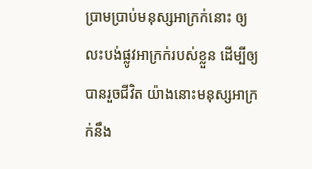ប្រាមប្រាប់មនុស្សអាក្រក់នោះ ឲ្យលះបង់ផ្លូវអាក្រក់របស់ខ្លួន ដើម្បីឲ្យបានរួចជីវិត យ៉ាងនោះមនុស្សអាក្រក់នឹង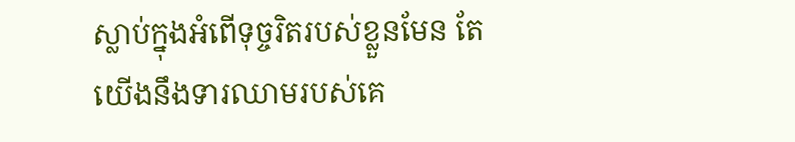ស្លាប់ក្នុងអំពើទុច្ចរិតរបស់ខ្លួនមែន តែយើងនឹងទារឈាមរបស់គេ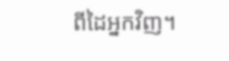ពីដៃអ្នកវិញ។